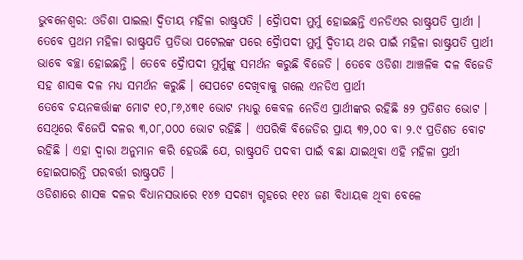ଭୁବନେଶ୍ୱର: ଓଡିଶା ପାଇଲା ଦ୍ୱିତୀୟ ମହିଳା ରାଷ୍ଟ୍ରପତି । ଦ୍ରୈାପଦୀ ମୁର୍ମୁ ହୋଇଛନ୍ତି ଏନଡିଏର ରାଷ୍ଟ୍ରପତି ପ୍ରାର୍ଥୀ । ତେବେ ପ୍ରଥମ ମହିଳା ରାଷ୍ଟ୍ରପତି ପ୍ରତିଭା ପଟେଲଙ୍କ ପରେ ଦ୍ରୈାପଦୀ ମୁର୍ମୁ ଦ୍ୱିତୀୟ ଥର ପାଇଁ ମହିଳା ରାଷ୍ଟ୍ରପତି ପ୍ରାର୍ଥୀ ଭାବେ ବଚ୍ଛା ହୋଇଛନ୍ତି । ତେବେ ଦ୍ରୈାପଦୀ ମୁର୍ମୁଙ୍କୁ ସମର୍ଥନ କରୁଛି ବିଜେଡି । ତେବେ ଓଡିଶା ଆଞ୍ଚଳିକ ଦଳ ବିଜେଡି ସହ ଶାସକ ଦଳ ମଧ୍ୟ ସମର୍ଥନ କରୁଛି । ସେପଟେ ଦେଖିବାକୁ ଗଲେ ଏନଡିଏ ପ୍ରାର୍ଥୀ
ତେବେ ଚୟନକର୍ତ୍ତାଙ୍କ ମୋଟ ୧୦,୮୬,୪୩୧ ଭୋଟ ମଧ୍ୟରୁ କେବଳ ନେଡିଏ ପ୍ରାର୍ଥୀଙ୍କର ରହିଛି ୫୨ ପ୍ରତିଶତ ଭୋଟ । ସେଥିରେ ବିଜେପି ଦଳର ୩,୦୮,୦୦୦ ଭୋଟ ରହିଛି । ଏପରିକି ବିଜେଡିର ପ୍ରାୟ ୩୨,୦୦ ବା ୨.୯ ପ୍ରତିଶତ ବୋଟ ରହିଛି । ଏହା ଦ୍ୱାରା ଅନୁମାନ କରି ହେଉଛି ଯେ, ରାଷ୍ଟ୍ରପତି ପଦବୀ ପାଇଁ ବଛା ଯାଇଥିବା ଏହି ମହିଳା ପ୍ରର୍ଥୀ ହୋଇପାରନ୍ତି ପରବର୍ତ୍ତୀ ରାଷ୍ଟ୍ରପତି ।
ଓଡିଶାରେ ଶାସକ ଦଳର ବିଧାନସଭାରେ ୧୪୭ ସଦଶ୍ୟ ଗୃହରେ ୧୧୪ ଜଣ ବିଧାୟକ ଥିବା ବେଳେ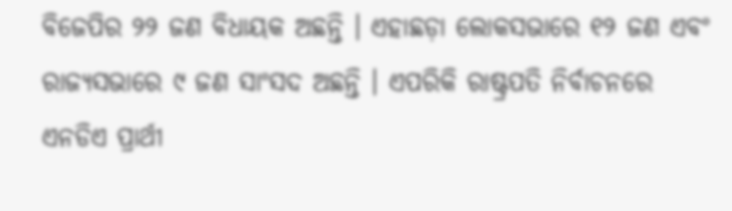ବିଜେପିର ୨୨ ଜଣ ବିଧାୟକ ଅଛନ୍ତି । ଏହାଛଡ଼ା ଲୋକସଭାରେ ୧୨ ଜଣ ଏବଂ ରାଜ୍ୟସଭାରେ ୯ ଜଣ ସାଂସଦ ଅଛନ୍ତି । ଏପରିକି ରାଷ୍ଟ୍ରପତି ନିର୍ବାଚନରେ ଏନଡିଏ ପ୍ରାର୍ଥୀ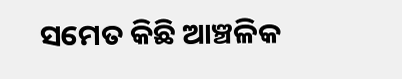ସମେତ କିଛି ଆଞ୍ଚଳିକ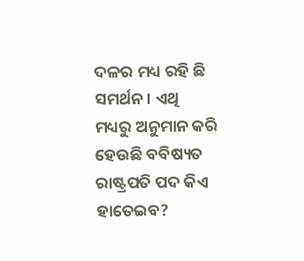ଦଳର ମଧ୍ୟ ରହି ଛି ସମର୍ଥନ । ଏଥି ମଧ୍ୟରୁ ଅନୁମାନ କରି ହେଉଛି ବବିଷ୍ୟତ ରାଷ୍ଟ୍ରପତି ପଦ କିଏ ହାତେଇବ?